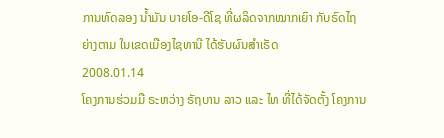ການທົດລອງ ນໍ້າມັນ ບາຍໂອ-ດີໂຊ ທີ່ຜລິດຈາກໝາກເຍົາ ກັບຣົດໄຖ ຍ່າງຕາມ ໃນເຂດເມືອງໄຊທານີ ໄດ້ຮັບຜົນສໍາເຣັດ
2008.01.14
ໂຄງການຮ່ວມມື ຣະຫວ່າງ ຣັຖບານ ລາວ ແລະ ໄທ ທີ່ໄດ້ຈັດຕັ້ງ ໂຄງການ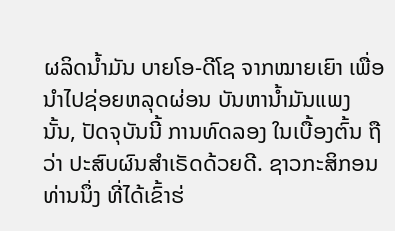ຜລິດນໍ້າມັນ ບາຍໂອ-ດີໂຊ ຈາກໝາຍເຍົາ ເພື່ອນໍາໄປຊ່ອຍຫລຸດຜ່ອນ ບັນຫານໍ້າມັນແພງ ນັ້ນ, ປັດຈຸບັນນີ້ ການທົດລອງ ໃນເບື້ອງຕົ້ນ ຖືວ່າ ປະສົບຜົນສໍາເຣັດດ້ວຍດີ. ຊາວກະສິກອນ ທ່ານນຶ່ງ ທີ່ໄດ້ເຂົ້າຮ່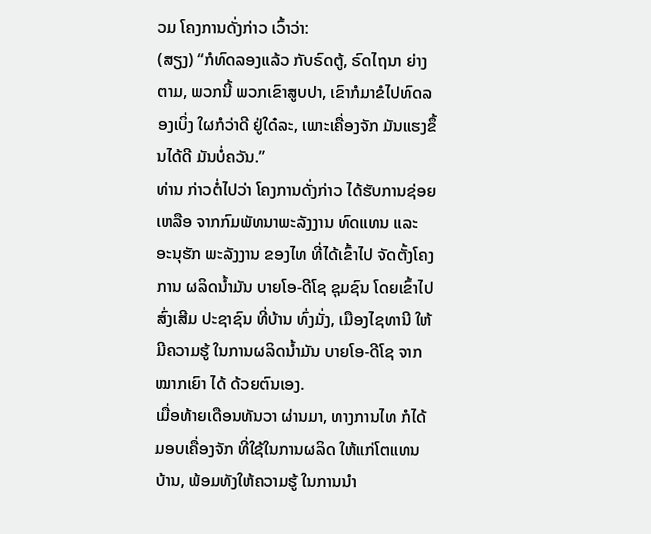ວມ ໂຄງການດັ່ງກ່າວ ເວົ້າວ່າ:
(ສຽງ) “ກໍທົດລອງແລ້ວ ກັບຣົດຕູ້, ຣົດໄຖນາ ຍ່າງຕາມ, ພວກນີ້ ພວກເຂົາສູບປາ, ເຂົາກໍມາຂໍໄປທົດລອງເບິ່ງ ໃຜກໍວ່າດີ ຢູ່ໃດ໋ລະ, ເພາະເຄື່ອງຈັກ ມັນແຮງຂຶ້ນໄດ້ດີ ມັນບໍ່ຄວັນ.”
ທ່ານ ກ່າວຕໍ່ໄປວ່າ ໂຄງການດັ່ງກ່າວ ໄດ້ຮັບການຊ່ອຍເຫລືອ ຈາກກົມພັທນາພະລັງງານ ທົດແທນ ແລະ ອະນຸຮັກ ພະລັງງານ ຂອງໄທ ທີ່ໄດ້ເຂົ້າໄປ ຈັດຕັ້ງໂຄງການ ຜລິດນໍ້າມັນ ບາຍໂອ-ດີໂຊ ຊຸມຊົນ ໂດຍເຂົ້າໄປສົ່ງເສີມ ປະຊາຊົນ ທີ່ບ້ານ ທົ່ງມັ່ງ, ເມືອງໄຊທານີ ໃຫ້ມີຄວາມຮູ້ ໃນການຜລິດນໍ້າມັນ ບາຍໂອ-ດີໂຊ ຈາກໝາກເຍົາ ໄດ້ ດ້ວຍຕົນເອງ.
ເມື່ອທ້າຍເດືອນທັນວາ ຜ່ານມາ, ທາງການໄທ ກໍໄດ້ມອບເຄື່ອງຈັກ ທີ່ໃຊ້ໃນການຜລິດ ໃຫ້ແກ່ໂຕແທນບ້ານ, ພ້ອມທັງໃຫ້ຄວາມຮູ້ ໃນການນໍາ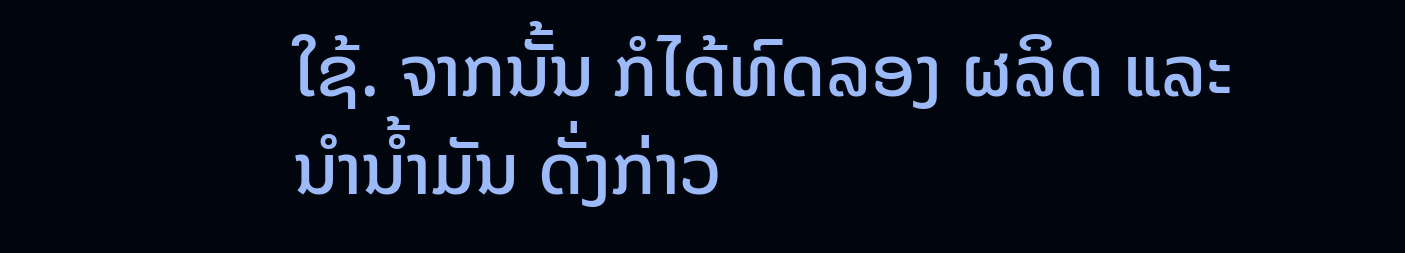ໃຊ້. ຈາກນັ້ນ ກໍໄດ້ທົດລອງ ຜລິດ ແລະ ນໍານໍ້າມັນ ດັ່ງກ່າວ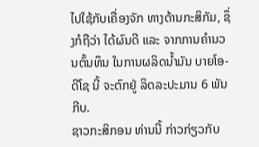ໄປໃຊ້ກັບເຄື່ອງຈັກ ທາງດ້ານກະສິກັມ, ຊຶ່ງກໍຖືວ່າ ໄດ້ຜົນດີ ແລະ ຈາກການຄໍານວນຕົ້ນທຶນ ໃນການຜລິດນໍ້າມັນ ບາຍໂອ-ດີໂຊ ນີ້ ຈະຕົກຢູ່ ລິດລະປະມານ 6 ພັນກີບ.
ຊາວກະສິກອນ ທ່ານນີ້ ກ່າວກ່ຽວກັບ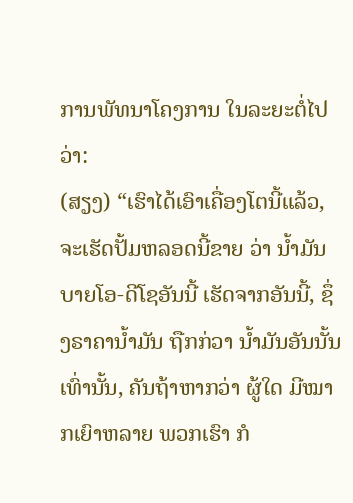ການພັທນາໂຄງການ ໃນລະຍະຕໍ່ໄປ ວ່າ:
(ສຽງ) “ເຮົາໄດ້ເອົາເຄື່ອງໂຕນີ້ແລ້ວ, ຈະເຮັດປັ້ມຫລອດນີ້ຂາຍ ວ່າ ນໍ້າມັນ ບາຍໂອ-ດີໂຊອັນນີ້ ເຮັດຈາກອັນນີ້, ຊຶ່ງຣາຄານໍ້າມັນ ຖືກກ່ວາ ນໍ້າມັນອັນນັ້ນເທົ່ານັ້ນ, ຄັນຖ້າຫາກວ່າ ຜູ້ໃດ ມີໝາກເຍົາຫລາຍ ພວກເຮົາ ກໍ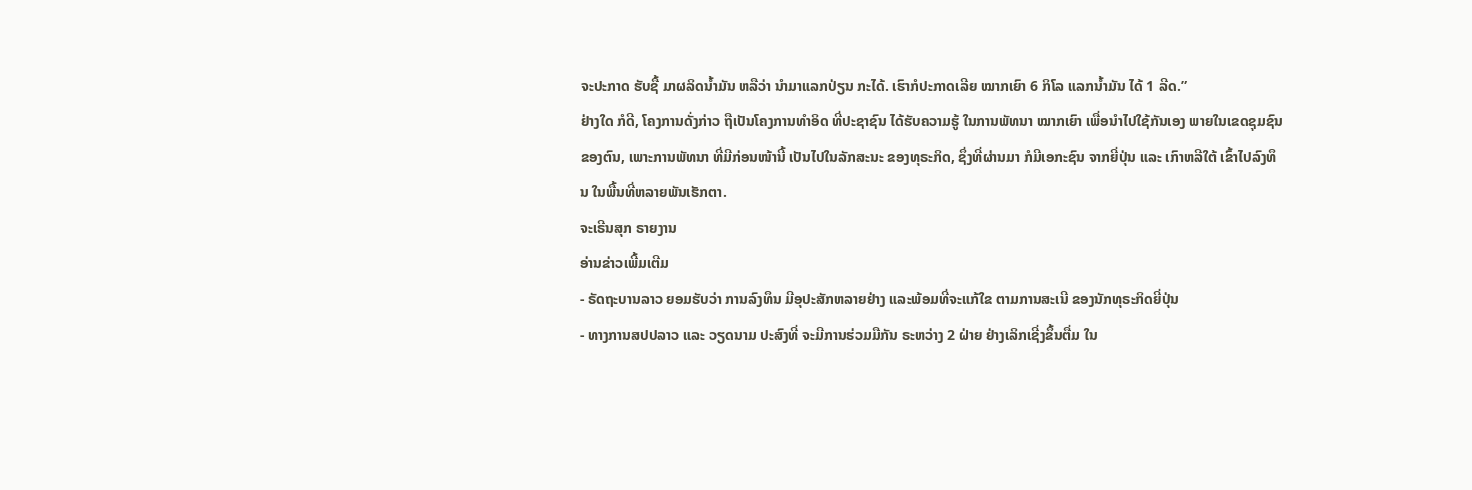ຈະປະກາດ ຮັບຊື້ ມາຜລິດນໍ້າມັນ ຫລືວ່າ ນໍາມາແລກປ່ຽນ ກະໄດ້. ເຮົາກໍປະກາດເລີຍ ໝາກເຍົາ 6 ກິໂລ ແລກນໍ້າມັນ ໄດ້ 1 ລີດ.”
ຢ່າງໃດ ກໍດີ, ໂຄງການດັ່ງກ່າວ ຖືເປັນໂຄງການທໍາອິດ ທີ່ປະຊາຊົນ ໄດ້ຮັບຄວາມຮູ້ ໃນການພັທນາ ໝາກເຍົາ ເພື່ອນໍາໄປໃຊ້ກັນເອງ ພາຍໃນເຂດຊຸມຊົນ ຂອງຕົນ, ເພາະການພັທນາ ທີ່ມີກ່ອນໜ້ານີ້ ເປັນໄປໃນລັກສະນະ ຂອງທຸຣະກິດ, ຊຶ່ງທີ່ຜ່ານມາ ກໍມີເອກະຊົນ ຈາກຍີ່ປຸ່ນ ແລະ ເກົາຫລີໃຕ້ ເຂົ້າໄປລົງທຶນ ໃນພື້ນທີ່ຫລາຍພັນເຮັກຕາ.
ຈະເຣີນສຸກ ຣາຍງານ
ອ່ານຂ່າວເພີ້ມເຕີມ
- ຣັດຖະບານລາວ ຍອມຮັບວ່າ ການລົງທຶນ ມີອຸປະສັກຫລາຍຢ່າງ ແລະພ້ອມທີ່ຈະແກ້ໃຂ ຕາມການສະເນີ ຂອງນັກທຸຣະກິດຍີ່ປຸ່ນ
- ທາງການສປປລາວ ແລະ ວຽດນາມ ປະສົງທີ່ ຈະມີການຮ່ວມມືກັນ ຣະຫວ່າງ 2 ຝ່າຍ ຢ່າງເລິກເຊີ່ງຂຶ້ນຕື່ມ ໃນ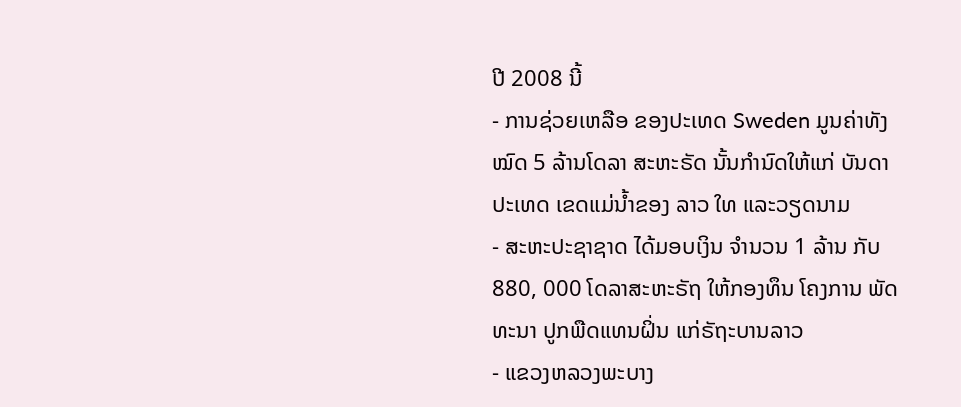ປີ 2008 ນີ້
- ການຊ່ວຍເຫລືອ ຂອງປະເທດ Sweden ມູນຄ່າທັງໝົດ 5 ລ້ານໂດລາ ສະຫະຣັດ ນັ້ນກໍານົດໃຫ້ແກ່ ບັນດາປະເທດ ເຂດແມ່ນໍ້າຂອງ ລາວ ໃທ ແລະວຽດນາມ
- ສະຫະປະຊາຊາດ ໄດ້ມອບເງິນ ຈຳນວນ 1 ລ້ານ ກັບ 880, 000 ໂດລາສະຫະຣັຖ ໃຫ້ກອງທຶນ ໂຄງການ ພັດທະນາ ປູກພືດແທນຝິ່ນ ແກ່ຣັຖະບານລາວ
- ແຂວງຫລວງພະບາງ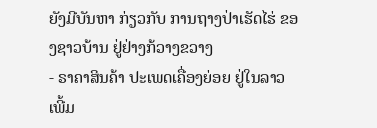ຍັງມີບັນຫາ ກ່ຽວກັບ ການຖາງປ່າເຮັດໄຮ່ ຂອງຊາວບ້ານ ຢູ່ຢ່າງກ້ວາງຂວາງ
- ຣາຄາສິນຄ້າ ປະເພດເຄື່ອງຍ່ອຍ ຢູ່ໃນລາວເພີ້ມ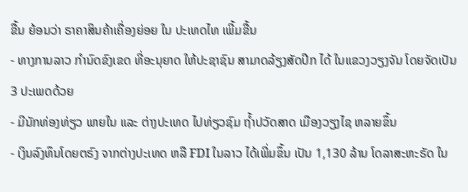ຂື້ນ ຍ້ອນວ່າ ຣາຄາສິນຄ້າເຄື່ອງຍ່ອຍ ໃນ ປະເທດໄທ ເພີ້ມຂື້ນ
- ທາງການລາວ ກໍານົດຂົງເຂດ ທີ່ອະນຸຍາດ ໃຫ້ປະຊາຊົນ ສາມາດລ້ຽງສັດປີກ ໄດ້ ໃນແຂວງວຽງຈັນ ໂດຍຈັດເປັນ 3 ປະເພດດ້ວຍ
- ມີນັກທ່ອງທ່ຽວ ພາຍໃນ ແລະ ຕ່າງປະເທດ ໄປທ່ຽວຊົມ ຖໍ້າປວັດສາດ ເມືອງວຽງໄຊ ຫລາຍຂຶ້ນ
- ເງິນລົງທຶນໂດຍຕຣົງ ຈາກຕ່າງປະເທດ ຫລື FDI ໃນລາວ ໄດ້ເພີ່ມຂຶ້ນ ເປັນ 1,130 ລ້ານ ໂດລາສະຫະຣັດ ໃນ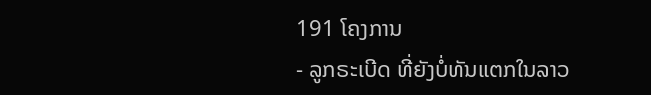191 ໂຄງການ
- ລູກຣະເບີດ ທີ່ຍັງບໍ່ທັນແຕກໃນລາວ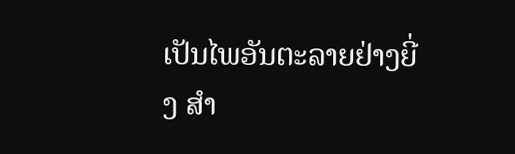ເປັນໄພອັນຕະລາຍຢ່າງຍີ່ງ ສໍາ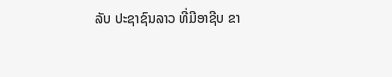ລັບ ປະຊາຊົນລາວ ທີ່ມີອາຊີບ ຂາ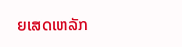ຍເສດເຫລັກ